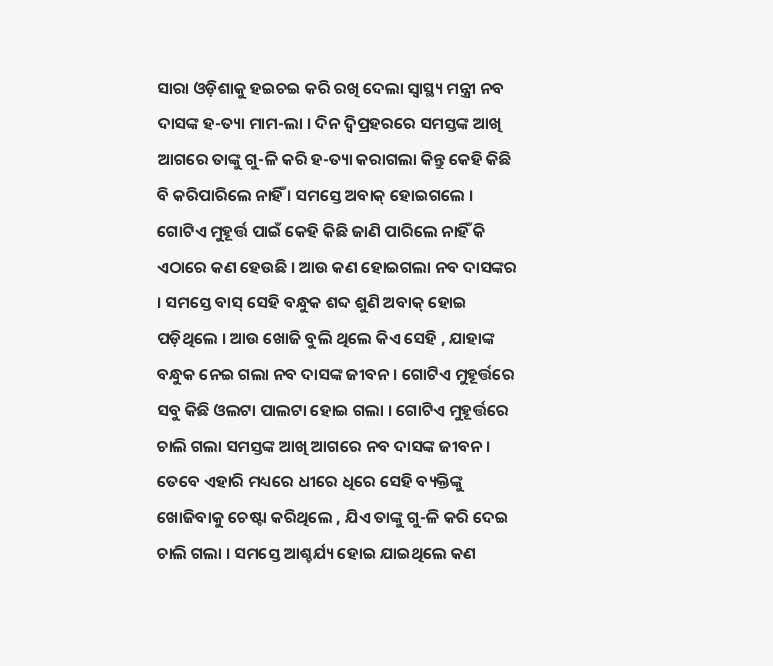ସାରା ଓଡ଼ିଶାକୁ ହଇଚଇ କରି ରଖି ଦେଲା ସ୍ବାସ୍ଥ୍ୟ ମନ୍ତ୍ରୀ ନବ ଦାସଙ୍କ ହ-ତ୍ୟା ମାମ-ଲା । ଦିନ ଦ୍ବିପ୍ରହରରେ ସମସ୍ତଙ୍କ ଆଖି ଆଗରେ ତାଙ୍କୁ ଗୁ-ଳି କରି ହ-ତ୍ୟା କରାଗଲା କିନ୍ତୁ କେହି କିଛି ବି କରିପାରିଲେ ନାହିଁ । ସମସ୍ତେ ଅବାକ୍ ହୋଇଗଲେ । ଗୋଟିଏ ମୁହୂର୍ତ୍ତ ପାଇଁ କେହି କିଛି ଜାଣି ପାରିଲେ ନାହିଁ କି ଏଠାରେ କଣ ହେଉଛି । ଆଉ କଣ ହୋଇଗଲା ନବ ଦାସଙ୍କର । ସମସ୍ତେ ବାସ୍ ସେହି ବନ୍ଧୁକ ଶବ୍ଦ ଶୁଣି ଅବାକ୍ ହୋଇ ପଡ଼ିଥିଲେ । ଆଉ ଖୋଜି ବୁଲି ଥିଲେ କିଏ ସେହି , ଯାହାଙ୍କ ବନ୍ଧୁକ ନେଇ ଗଲା ନବ ଦାସଙ୍କ ଜୀବନ । ଗୋଟିଏ ମୁହୂର୍ତ୍ତରେ ସବୁ କିଛି ଓଲଟା ପାଲଟା ହୋଇ ଗଲା । ଗୋଟିଏ ମୁହୂର୍ତ୍ତରେ ଚାଲି ଗଲା ସମସ୍ତଙ୍କ ଆଖି ଆଗରେ ନବ ଦାସଙ୍କ ଜୀବନ ।
ତେବେ ଏହାରି ମଧ୍ୟରେ ଧୀରେ ଧିରେ ସେହି ବ୍ୟକ୍ତିଙ୍କୁ ଖୋଜିବାକୁ ଚେଷ୍ଟା କରିଥିଲେ , ଯିଏ ତାଙ୍କୁ ଗୁ-ଳି କରି ଦେଇ ଚାଲି ଗଲା । ସମସ୍ତେ ଆଶ୍ଚର୍ଯ୍ୟ ହୋଇ ଯାଇଥିଲେ କଣ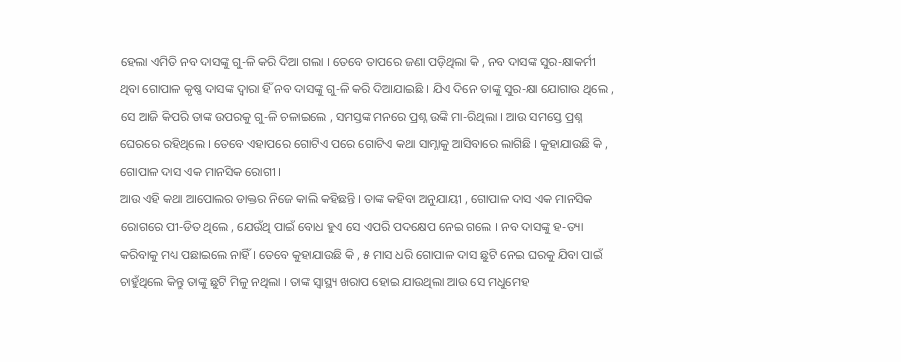ହେଲା ଏମିତି ନବ ଦାସଙ୍କୁ ଗୁ-ଳି କରି ଦିଆ ଗଲା । ତେବେ ତାପରେ ଜଣା ପଡ଼ିଥିଲା କି , ନବ ଦାସଙ୍କ ସୁର-କ୍ଷାକର୍ମୀ ଥିବା ଗୋପାଳ କୃଷ୍ଣ ଦାସଙ୍କ ଦ୍ଵାରା ହିଁ ନବ ଦାସଙ୍କୁ ଗୁ-ଳି କରି ଦିଆଯାଇଛି । ଯିଏ ଦିନେ ତାଙ୍କୁ ସୁର-କ୍ଷା ଯୋଗାଉ ଥିଲେ , ସେ ଆଜି କିପରି ତାଙ୍କ ଉପରକୁ ଗୁ-ଳି ଚଳାଇଲେ , ସମସ୍ତଙ୍କ ମନରେ ପ୍ରଶ୍ନ ଉଙ୍କି ମା-ରିଥିଲା । ଆଉ ସମସ୍ତେ ପ୍ରଶ୍ନ ଘେରରେ ରହିଥିଲେ । ତେବେ ଏହାପରେ ଗୋଟିଏ ପରେ ଗୋଟିଏ କଥା ସାମ୍ନାକୁ ଆସିବାରେ ଲାଗିଛି । କୁହାଯାଉଛି କି , ଗୋପାଳ ଦାସ ଏକ ମାନସିକ ରୋଗୀ ।
ଆଉ ଏହି କଥା ଆପୋଲର ଡାକ୍ତର ନିଜେ କାଲି କହିଛନ୍ତି । ତାଙ୍କ କହିବା ଅନୁଯାୟୀ , ଗୋପାଳ ଦାସ ଏକ ମାନସିକ ରୋଗରେ ପୀ-ଡିତ ଥିଲେ , ଯେଉଁଥି ପାଇଁ ବୋଧ ହୁଏ ସେ ଏପରି ପଦକ୍ଷେପ ନେଇ ଗଲେ । ନବ ଦାସଙ୍କୁ ହ-ତ୍ୟା କରିବାକୁ ମଧ୍ୟ ପଛାଇଲେ ନାହିଁ । ତେବେ କୁହାଯାଉଛି କି , ୫ ମାସ ଧରି ଗୋପାଳ ଦାସ ଛୁଟି ନେଇ ଘରକୁ ଯିବା ପାଇଁ ଚାହୁଁଥିଲେ କିନ୍ତୁ ତାଙ୍କୁ ଛୁଟି ମିଳୁ ନଥିଲା । ତାଙ୍କ ସ୍ବାସ୍ଥ୍ୟ ଖରାପ ହୋଇ ଯାଉଥିଲା ଆଉ ସେ ମଧୁମେହ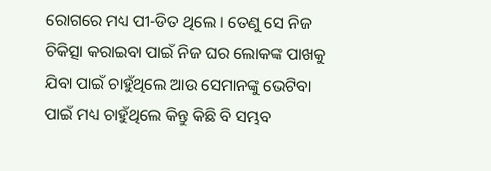ରୋଗରେ ମଧ୍ୟ ପୀ-ଡିତ ଥିଲେ । ତେଣୁ ସେ ନିଜ ଚିକିତ୍ସା କରାଇବା ପାଇଁ ନିଜ ଘର ଲୋକଙ୍କ ପାଖକୁ ଯିବା ପାଇଁ ଚାହୁଁଥିଲେ ଆଉ ସେମାନଙ୍କୁ ଭେଟିବା ପାଇଁ ମଧ୍ୟ ଚାହୁଁଥିଲେ କିନ୍ତୁ କିଛି ବି ସମ୍ଭବ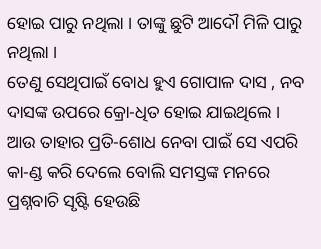ହୋଇ ପାରୁ ନଥିଲା । ତାଙ୍କୁ ଛୁଟି ଆଦୌ ମିଳି ପାରୁ ନଥିଲା ।
ତେଣୁ ସେଥିପାଇଁ ବୋଧ ହୁଏ ଗୋପାଳ ଦାସ , ନବ ଦାସଙ୍କ ଉପରେ କ୍ରୋ-ଧିତ ହୋଇ ଯାଇଥିଲେ । ଆଉ ତାହାର ପ୍ରତି-ଶୋଧ ନେବା ପାଇଁ ସେ ଏପରି କା-ଣ୍ଡ କରି ଦେଲେ ବୋଲି ସମସ୍ତଙ୍କ ମନରେ ପ୍ରଶ୍ନବାଚି ସୃଷ୍ଟି ହେଉଛି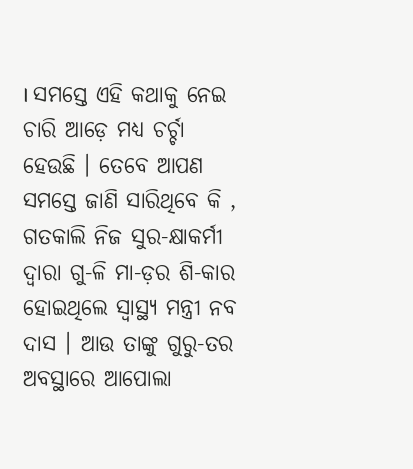। ସମସ୍ତେ ଏହି କଥାକୁ ନେଇ ଚାରି ଆଡ଼େ ମଧ୍ୟ ଚର୍ଚ୍ଚା ହେଉଛି । ତେବେ ଆପଣ ସମସ୍ତେ ଜାଣି ସାରିଥିବେ କି , ଗତକାଲି ନିଜ ସୁର-କ୍ଷାକର୍ମୀ ଦ୍ଵାରା ଗୁ-ଳି ମା-ଡ଼ର ଶି-କାର ହୋଇଥିଲେ ସ୍ବାସ୍ଥ୍ୟ ମନ୍ତ୍ରୀ ନବ ଦାସ । ଆଉ ତାଙ୍କୁ ଗୁରୁ-ତର ଅବସ୍ଥାରେ ଆପୋଲା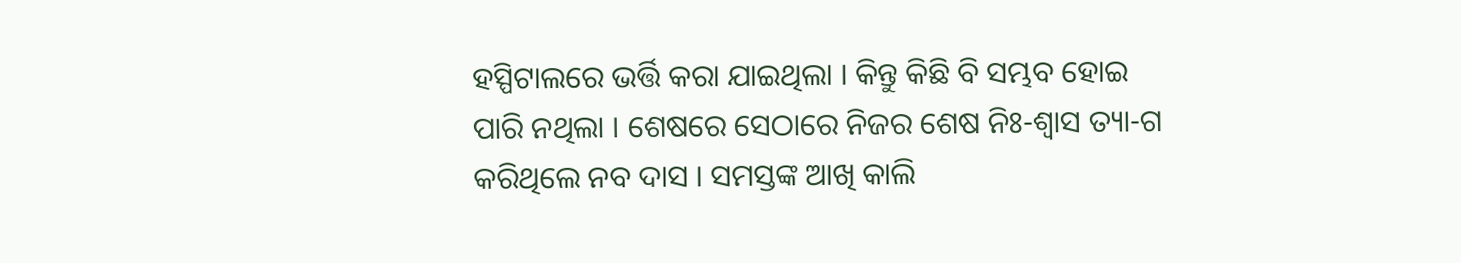ହସ୍ପିଟାଲରେ ଭର୍ତ୍ତି କରା ଯାଇଥିଲା । କିନ୍ତୁ କିଛି ବି ସମ୍ଭବ ହୋଇ ପାରି ନଥିଲା । ଶେଷରେ ସେଠାରେ ନିଜର ଶେଷ ନିଃ-ଶ୍ୱାସ ତ୍ୟା-ଗ କରିଥିଲେ ନବ ଦାସ । ସମସ୍ତଙ୍କ ଆଖି କାଲି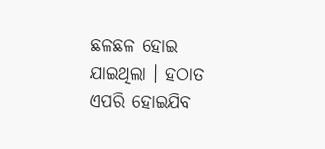ଛଳଛଳ ହୋଇ ଯାଇଥିଲା । ହଠାତ ଏପରି ହୋଇଯିବ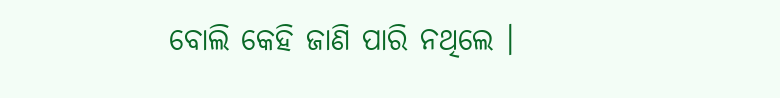ବୋଲି କେହି ଜାଣି ପାରି ନଥିଲେ ।